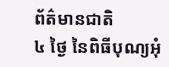ព័ត៌មានជាតិ
៤ ថ្ងៃ នៃពិធីបុណ្យអុំ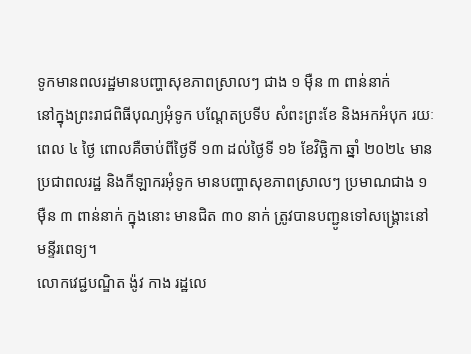ទូកមានពលរដ្ឋមានបញ្ហាសុខភាពស្រាលៗ ជាង ១ ម៉ឺន ៣ ពាន់នាក់
នៅក្នុងព្រះរាជពិធីបុណ្យអុំទូក បណ្ដែតប្រទីប សំពះព្រះខែ និងអកអំបុក រយៈពេល ៤ ថ្ងៃ ពោលគឺចាប់ពីថ្ងៃទី ១៣ ដល់ថ្ងៃទី ១៦ ខែវិច្ឆិកា ឆ្នាំ ២០២៤ មានប្រជាពលរដ្ឋ និងកីឡាករអុំទូក មានបញ្ហាសុខភាពស្រាលៗ ប្រមាណជាង ១ ម៉ឺន ៣ ពាន់នាក់ ក្នុងនោះ មានជិត ៣០ នាក់ ត្រូវបានបញ្ជូនទៅសង្គ្រោះនៅមន្ទីរពេទ្យ។
លោកវេជ្ជបណ្ឌិត ង៉ូវ កាង រដ្ឋលេ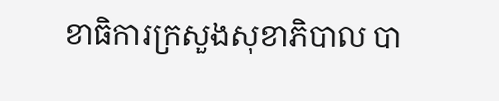ខាធិការក្រសួងសុខាភិបាល បា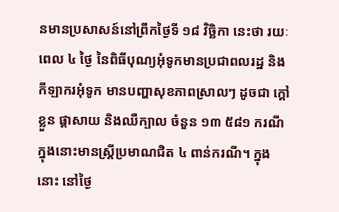នមានប្រសាសន៍នៅព្រឹកថ្ងៃទី ១៨ វិច្ឆិកា នេះថា រយៈពេល ៤ ថ្ងៃ នៃពិធីបុណ្យអុំទូកមានប្រជាពលរដ្ឋ និងកីឡាករអុំទូក មានបញ្ហាសុខភាពស្រាលៗ ដូចជា ក្តៅខ្លួន ផ្តាសាយ និងឈឺក្បាល ចំនួន ១៣ ៥៨១ ករណី ក្នុងនោះមានស្ត្រីប្រមាណជិត ៤ ពាន់ករណី។ ក្នុងនោះ នៅថ្ងៃ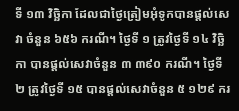ទី ១៣ វិច្ឆិកា ដែលជាថ្ងៃត្រៀមអុំទូកបានផ្តល់សេវា ចំនួន ៦៥៦ ករណី។ ថ្ងៃទី ១ ត្រូវថ្ងៃទី ១៤ វិច្ឆិកា បានផ្តល់សេវាចំនួន ៣ ៣៩០ ករណី។ ថ្ងៃទី ២ ត្រូវថ្ងៃទី ១៥ បានផ្តល់សេវាចំនួន ៥ ១២៩ ករ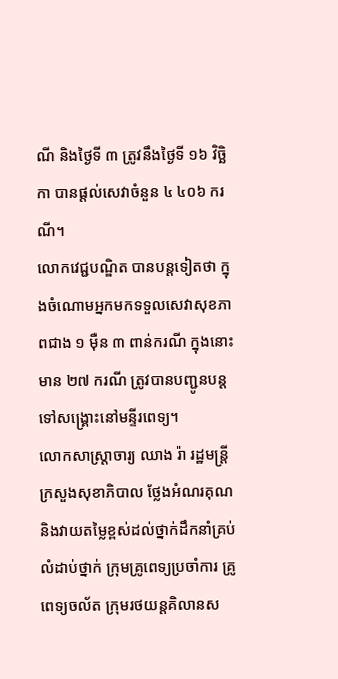ណី និងថ្ងៃទី ៣ ត្រូវនឹងថ្ងៃទី ១៦ វិច្ឆិកា បានផ្តល់សេវាចំនួន ៤ ៤០៦ ករណី។
លោកវេជ្ជបណ្ឌិត បានបន្តទៀតថា ក្នុងចំណោមអ្នកមកទទួលសេវាសុខភាពជាង ១ ម៉ឺន ៣ ពាន់ករណី ក្នុងនោះមាន ២៧ ករណី ត្រូវបានបញ្ជូនបន្តទៅសង្គ្រោះនៅមន្ទីរពេទ្យ។
លោកសាស្ត្រាចារ្យ ឈាង រ៉ា រដ្ឋមន្ត្រីក្រសួងសុខាភិបាល ថ្លែងអំណរគុណ និងវាយតម្លៃខ្ពស់ដល់ថ្នាក់ដឹកនាំគ្រប់លំដាប់ថ្នាក់ ក្រុមគ្រូពេទ្យប្រចាំការ គ្រូពេទ្យចល័ត ក្រុមរថយន្តគិលានស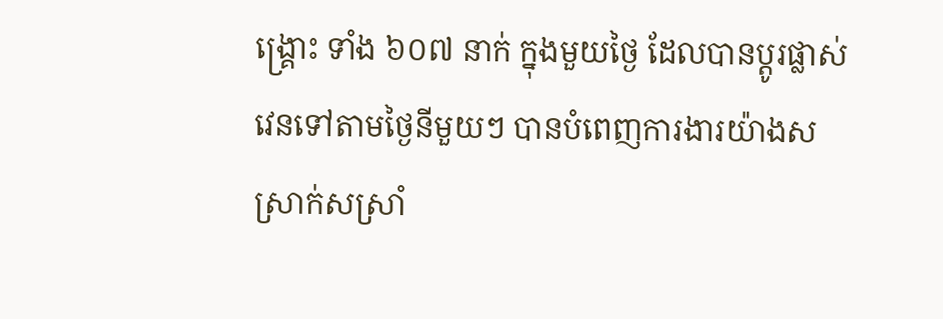ង្គ្រោះ ទាំង ៦០៧ នាក់ ក្នុងមួយថ្ងៃ ដែលបានប្តូរផ្លាស់វេនទៅតាមថ្ងៃនីមួយៗ បានបំពេញការងារយ៉ាងសស្រាក់សស្រាំ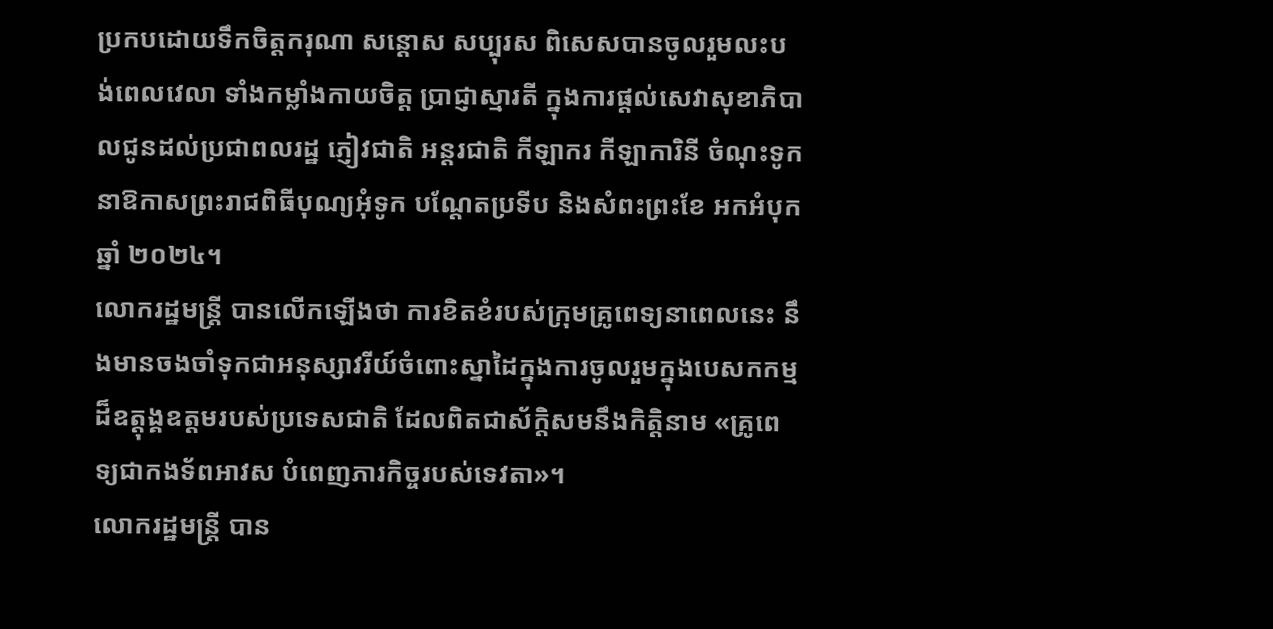ប្រកបដោយទឹកចិត្តករុណា សន្ដោស សប្បុរស ពិសេសបានចូលរួមលះបង់ពេលវេលា ទាំងកម្លាំងកាយចិត្ត ប្រាជ្ញាស្មារតី ក្នុងការផ្តល់សេវាសុខាភិបាលជូនដល់ប្រជាពលរដ្ឋ ភ្ញៀវជាតិ អន្តរជាតិ កីឡាករ កីឡាការិនី ចំណុះទូក នាឱកាសព្រះរាជពិធីបុណ្យអុំទូក បណ្តែតប្រទីប និងសំពះព្រះខែ អកអំបុក ឆ្នាំ ២០២៤។
លោករដ្ឋមន្ត្រី បានលើកឡើងថា ការខិតខំរបស់ក្រុមគ្រូពេទ្យនាពេលនេះ នឹងមានចងចាំទុកជាអនុស្សាវរីយ៍ចំពោះស្នាដៃក្នុងការចូលរួមក្នុងបេសកកម្មដ៏ឧត្តុង្គឧត្ដមរបស់ប្រទេសជាតិ ដែលពិតជាស័ក្ដិសមនឹងកិត្តិនាម «គ្រូពេទ្យជាកងទ័ពអាវស បំពេញភារកិច្ចរបស់ទេវតា»។
លោករដ្ឋមន្ត្រី បាន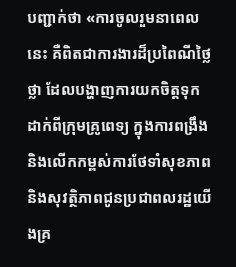បញ្ជាក់ថា «ការចូលរួមនាពេលនេះ គឺពិតជាការងារដ៏ប្រពៃណីថ្លៃថ្លា ដែលបង្ហាញការយកចិត្តទុកដាក់ពីក្រុមគ្រូពេទ្យ ក្នុងការពង្រឹង និងលើកកម្ពស់ការថែទាំសុខភាព និងសុវត្ថិភាពជូនប្រជាពលរដ្ឋយើងគ្រ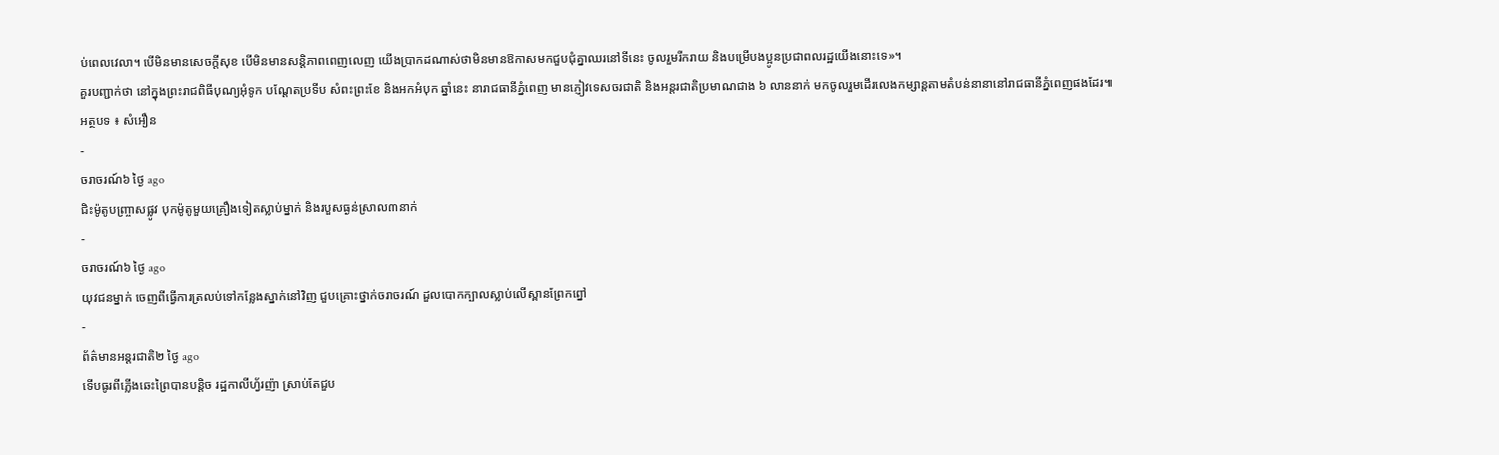ប់ពេលវេលា។ បើមិនមានសេចក្តីសុខ បើមិនមានសន្តិភាពពេញលេញ យើងប្រាកដណាស់ថាមិនមានឱកាសមកជួបជុំគ្នាឈរនៅទីនេះ ចូលរួមរីករាយ និងបម្រើបងប្អូនប្រជាពលរដ្ឋយើងនោះទេ»។
គួរបញ្ជាក់ថា នៅក្នុងព្រះរាជពិធីបុណ្យអុំទូក បណ្ដែតប្រទីប សំពះព្រះខែ និងអកអំបុក ឆ្នាំនេះ នារាជធានីភ្នំពេញ មានភ្ញៀវទេសចរជាតិ និងអន្តរជាតិប្រមាណជាង ៦ លាននាក់ មកចូលរួមដើរលេងកម្សាន្តតាមតំបន់នានានៅរាជធានីភ្នំពេញផងដែរ៕
អត្ថបទ ៖ សំអឿន
-
ចរាចរណ៍៦ ថ្ងៃ ago
ជិះម៉ូតូបញ្ច្រាសផ្លូវ បុកម៉ូតូមួយគ្រឿងទៀតស្លាប់ម្នាក់ និងរបួសធ្ងន់ស្រាល៣នាក់
-
ចរាចរណ៍៦ ថ្ងៃ ago
យុវជនម្នាក់ ចេញពីធ្វើការត្រលប់ទៅកន្លែងស្នាក់នៅវិញ ជួបគ្រោះថ្នាក់ចរាចរណ៍ ដួលបោកក្បាលស្លាប់លើស្ពានព្រែកព្នៅ
-
ព័ត៌មានអន្ដរជាតិ២ ថ្ងៃ ago
ទើបធូរពីភ្លើងឆេះព្រៃបានបន្តិច រដ្ឋកាលីហ្វ័រញ៉ា ស្រាប់តែជួប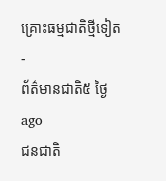គ្រោះធម្មជាតិថ្មីទៀត
-
ព័ត៌មានជាតិ៥ ថ្ងៃ ago
ជនជាតិ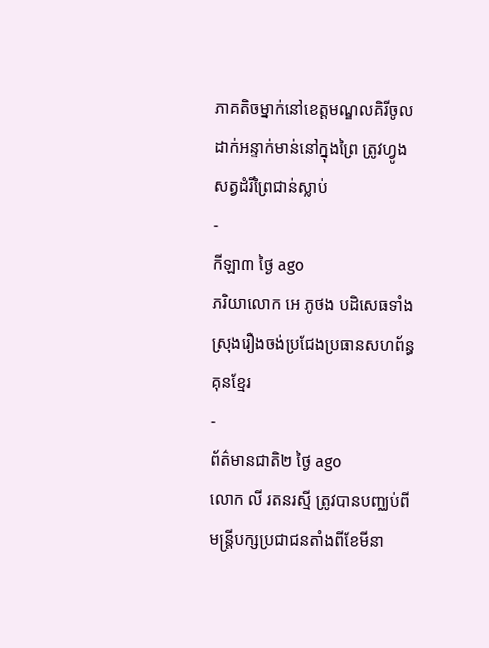ភាគតិចម្នាក់នៅខេត្តមណ្ឌលគិរីចូលដាក់អន្ទាក់មាន់នៅក្នុងព្រៃ ត្រូវហ្វូងសត្វដំរីព្រៃជាន់ស្លាប់
-
កីឡា៣ ថ្ងៃ ago
ភរិយាលោក អេ ភូថង បដិសេធទាំងស្រុងរឿងចង់ប្រជែងប្រធានសហព័ន្ធគុនខ្មែរ
-
ព័ត៌មានជាតិ២ ថ្ងៃ ago
លោក លី រតនរស្មី ត្រូវបានបញ្ឈប់ពីមន្ត្រីបក្សប្រជាជនតាំងពីខែមីនា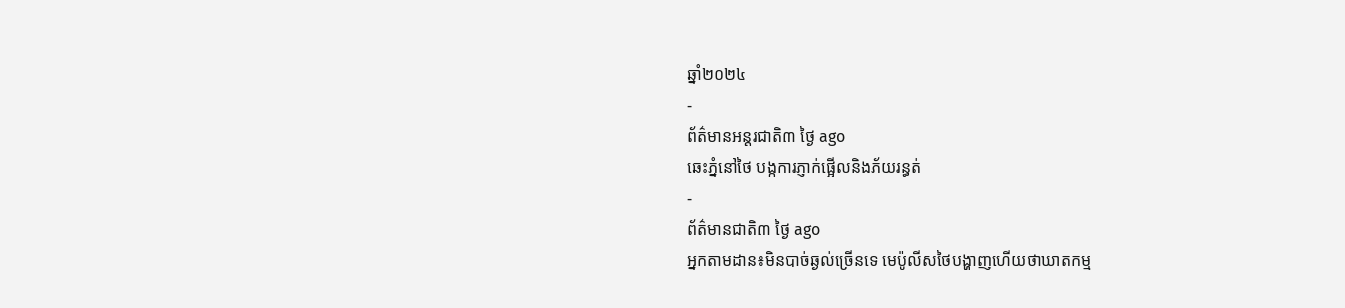ឆ្នាំ២០២៤
-
ព័ត៌មានអន្ដរជាតិ៣ ថ្ងៃ ago
ឆេះភ្នំនៅថៃ បង្កការភ្ញាក់ផ្អើលនិងភ័យរន្ធត់
-
ព័ត៌មានជាតិ៣ ថ្ងៃ ago
អ្នកតាមដាន៖មិនបាច់ឆ្ងល់ច្រើនទេ មេប៉ូលីសថៃបង្ហាញហើយថាឃាតកម្ម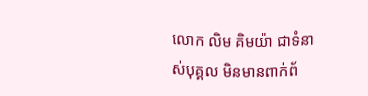លោក លិម គិមយ៉ា ជាទំនាស់បុគ្គល មិនមានពាក់ព័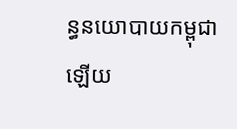ន្ធនយោបាយកម្ពុជាឡើយ